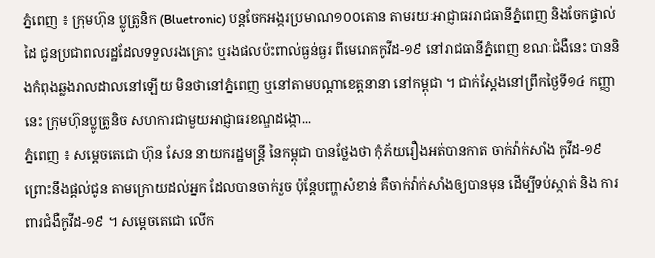ភ្នំពេញ ៖ ក្រុមហ៊ុន ប្លូត្រូនិក (Bluetronic) បន្តចែកអង្ករប្រមាណ១០០តោន តាមរយៈអាជ្ញាធររាជធានីភ្នំពេញ និងចែកផ្ទាល់ដៃ ជូនប្រជាពលរដ្ឋដែលទទួលរងគ្រោះ ឬរងផលប៉ះពាល់ធ្ងន់ធ្ងរ ពីមេរោគកូវីដ-១៩ នៅរាជធានីភ្នំពេញ ខណៈជំងឺនេះ បាននិងកំពុងឆ្លងរាលដាលនៅឡើយ មិនថានៅភ្នំពេញ ឬនៅតាមបណ្តាខេត្តនានា នៅកម្ពុជា ។ ជាក់ស្តែងនៅព្រឹកថ្ងៃទី១៤ កញ្ញានេះ ក្រុមហ៊ុនប្លូត្រូនិច សហការជាមួយអាជ្ញាធរខណ្ឌដង្កោ...
ភ្នំពេញ ៖ សម្ដេចតេជោ ហ៊ុន សែន នាយករដ្ឋមន្ដ្រី នៃកម្ពុជា បានថ្លែងថា កុំភ័យរឿងអត់បានកាត ចាក់វ៉ាក់សាំង កូវីដ-១៩ ព្រោះនឹងផ្ដល់ជូន តាមក្រោយដល់អ្នក ដែលបានចាក់រួច ប៉ុន្តែបញ្ហាសំខាន់ គឺចាក់វ៉ាក់សាំងឲ្យបានមុន ដើម្បីទប់ស្កាត់ និង ការពារជំងឺកូវីដ-១៩ ។ សម្ដេចតេជោ លើក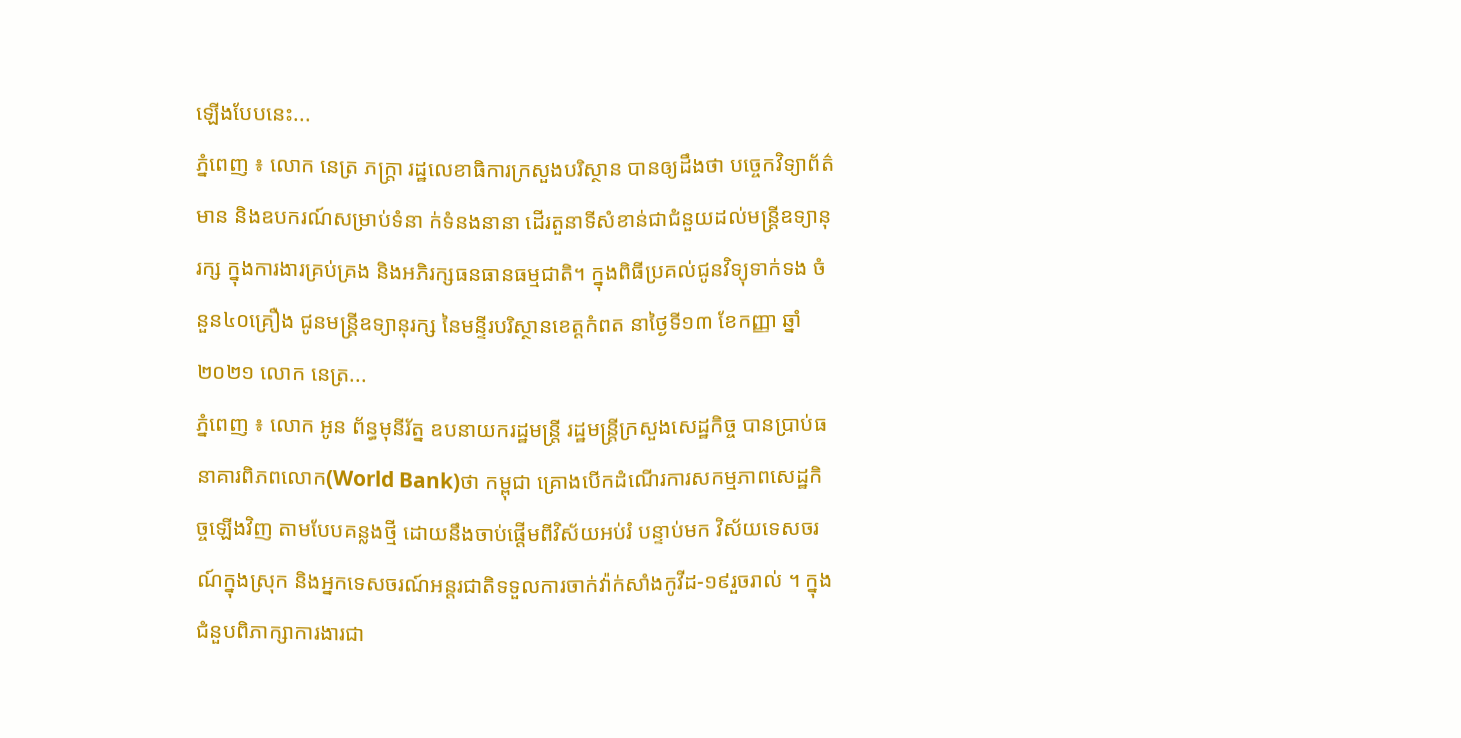ឡើងបែបនេះ...
ភ្នំពេញ ៖ លោក នេត្រ ភក្ត្រា រដ្ឋលេខាធិការក្រសួងបរិស្ថាន បានឲ្យដឹងថា បច្ចេកវិទ្យាព័ត៌មាន និងឧបករណ៍សម្រាប់ទំនា ក់ទំនងនានា ដើរតួនាទីសំខាន់ជាជំនួយដល់មន្ត្រីឧទ្យានុរក្ស ក្នុងការងារគ្រប់គ្រង និងអភិរក្សធនធានធម្មជាតិ។ ក្នុងពិធីប្រគល់ជូនវិទ្យុទាក់ទង ចំនួន៤០គ្រឿង ជូនមន្ត្រីឧទ្យានុរក្ស នៃមន្ទីរបរិស្ថានខេត្តកំពត នាថ្ងៃទី១៣ ខែកញ្ញា ឆ្នាំ២០២១ លោក នេត្រ...
ភ្នំពេញ ៖ លោក អូន ព័ន្ធមុនីរ័ត្ន ឧបនាយករដ្ឋមន្ត្រី រដ្ឋមន្ត្រីក្រសួងសេដ្ឋកិច្ច បានប្រាប់ធនាគារពិភពលោក(World Bank)ថា កម្ពុជា គ្រោងបើកដំណើរការសកម្មភាពសេដ្ឋកិច្ចឡើងវិញ តាមបែបគន្លងថ្មី ដោយនឹងចាប់ផ្តើមពីវិស័យអប់រំ បន្ទាប់មក វិស័យទេសចរណ៍ក្នុងស្រុក និងអ្នកទេសចរណ៍អន្តរជាតិទទួលការចាក់វ៉ាក់សាំងកូវីដ-១៩រួចរាល់ ។ ក្នុងជំនួបពិភាក្សាការងារជា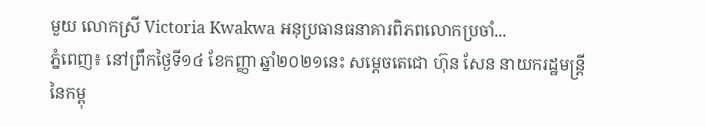មួយ លោកស្រី Victoria Kwakwa អនុប្រធានធនាគារពិភពលោកប្រចាំ...
ភ្នំពេញ៖ នៅព្រឹកថ្ងៃទី១៤ ខែកញ្ញា ឆ្នាំ២០២១នេះ សម្ដេចតេជោ ហ៊ុន សែន នាយករដ្ឋមន្ត្រីនៃកម្ពុ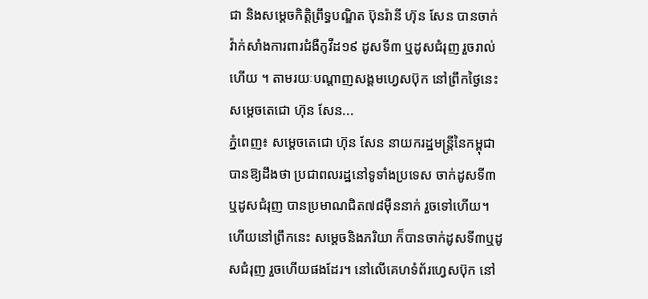ជា និងសម្ដេចកិត្តិព្រឹទ្ធបណ្ឌិត ប៊ុនរ៉ានី ហ៊ុន សែន បានចាក់វ៉ាក់សាំងការពារជំងឺកូវីដ១៩ ដូសទី៣ ឬដូសជំរុញ រួចរាល់ហើយ ។ តាមរយៈបណ្ដាញសង្គមហ្វេសប៊ុក នៅព្រឹកថ្ងៃនេះ សម្ដេចតេជោ ហ៊ុន សែន...
ភ្នំពេញ៖ សម្ដេចតេជោ ហ៊ុន សែន នាយករដ្ឋមន្រ្តីនៃកម្ពុជា បានឱ្យដឹងថា ប្រជាពលរដ្ឋនៅទូទាំងប្រទេស ចាក់ដូសទី៣ឬដូសជំរុញ បានប្រមាណជិត៧៨ម៉ឺននាក់ រួចទៅហើយ។ ហើយនៅព្រឹកនេះ សម្ដេចនិងភរិយា ក៏បានចាក់ដូសទី៣ឬដូសជំរុញ រួចហើយផងដែរ។ នៅលើគេហទំព័រហ្វេសប៊ុក នៅ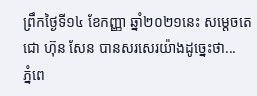ព្រឹកថ្ងៃទី១៤ ខែកញ្ញា ឆ្នាំ២០២១នេះ សម្ដេចតេជោ ហ៊ុន សែន បានសរសេរយ៉ាងដូច្នេះថា...
ភ្នំពេ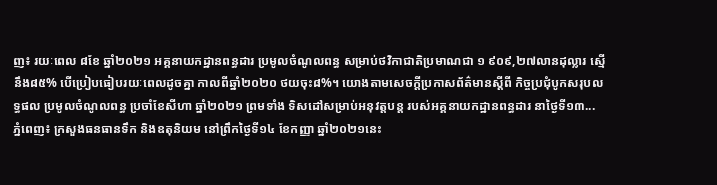ញ៖ រយៈពេល ៨ខែ ឆ្នាំ២០២១ អគ្គនាយកដ្ឋានពន្ធដារ ប្រមូលចំណូលពន្ធ សម្រាប់ថវិកាជាតិប្រមាណជា ១ ៩០៩,២៧លានដុល្លារ ស្មើនឹង៨៥% បើប្រៀបធៀបរយៈពេលដូចគ្នា កាលពីឆ្នាំ២០២០ ថយចុះ៨%។ យោងតាមសេចក្ដីប្រកាសព័ត៌មានស្ដីពី កិច្ចប្រជុំបូកសរុបលទ្ធផល ប្រមូលចំណូលពន្ធ ប្រចាំខែសីហា ឆ្នាំ២០២១ ព្រមទាំង ទិសដៅសម្រាប់អនុវត្តបន្ដ របស់អគ្គនាយកដ្ឋានពន្ធដារ នាថ្ងៃទី១៣...
ភ្នំពេញ៖ ក្រសួងធនធានទឹក និងឧតុនិយម នៅព្រឹកថ្ងៃទី១៤ ខែកញ្ញា ឆ្នាំ២០២១នេះ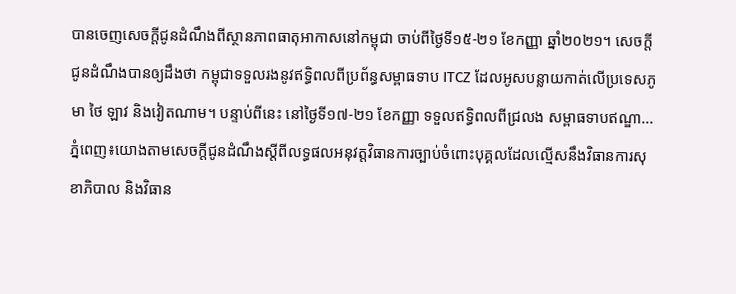បានចេញសេចក្តីជូនដំណឹងពីស្ថានភាពធាតុអាកាសនៅកម្ពុជា ចាប់ពីថ្ងៃទី១៥-២១ ខែកញ្ញា ឆ្នាំ២០២១។ សេចក្តីជូនដំណឹងបានឲ្យដឹងថា កម្ពុជាទទួលរងនូវឥទ្ធិពលពីប្រព័ន្ធសម្ពាធទាប ITCZ ដែលអូសបន្លាយកាត់លើប្រទេសភូមា ថៃ ឡាវ និងវៀតណាម។ បន្ទាប់ពីនេះ នៅថ្ងៃទី១៧-២១ ខែកញ្ញា ទទួលឥទ្ធិពលពីជ្រលង សម្ពាធទាបឥណ្ឌា...
ភ្នំពេញ៖យោងតាមសេចក្តីជូនដំណឹងស្តីពីលទ្ធផលអនុវត្តវិធានការច្បាប់ចំពោះបុគ្គលដែលល្មើសនឹងវិធានការសុខាភិបាល និងវិធាន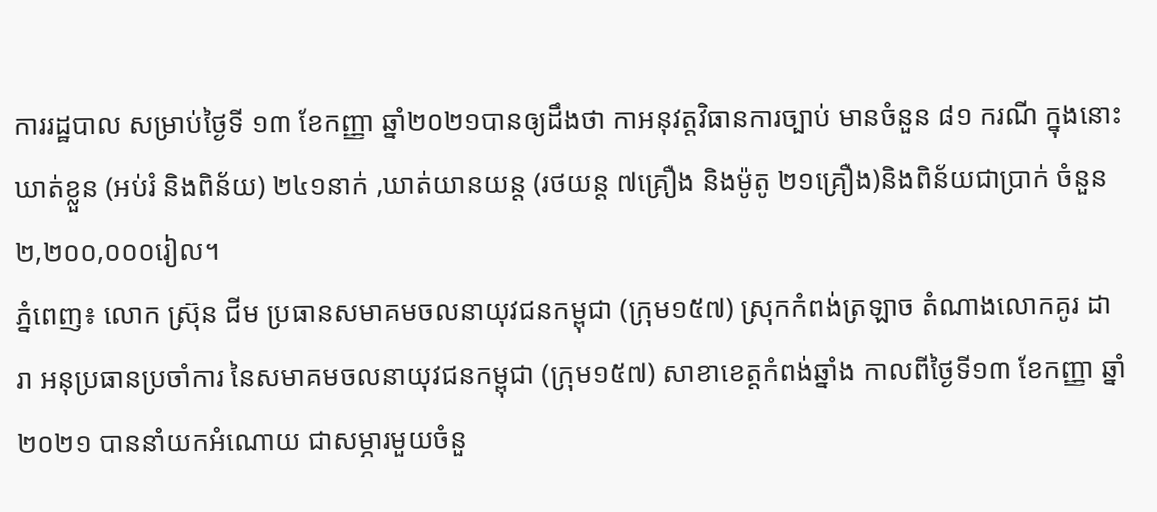ការរដ្ឋបាល សម្រាប់ថ្ងៃទី ១៣ ខែកញ្ញា ឆ្នាំ២០២១បានឲ្យដឹងថា កាអនុវត្តវិធានការច្បាប់ មានចំនួន ៨១ ករណី ក្នុងនោះឃាត់ខ្លួន (អប់រំ និងពិន័យ) ២៤១នាក់ ,ឃាត់យានយន្ត (រថយន្ត ៧គ្រឿង និងម៉ូតូ ២១គ្រឿង)និងពិន័យជាប្រាក់ ចំនួន ២,២០០,០០០រៀល។
ភ្នំពេញ៖ លោក ស្រ៊ុន ជីម ប្រធានសមាគមចលនាយុវជនកម្ពុជា (ក្រុម១៥៧) ស្រុកកំពង់ត្រឡាច តំណាងលោកគូរ ដារា អនុប្រធានប្រចាំការ នៃសមាគមចលនាយុវជនកម្ពុជា (ក្រុម១៥៧) សាខាខេត្តកំពង់ឆ្នាំង កាលពីថ្ងៃទី១៣ ខែកញ្ញា ឆ្នាំ២០២១ បាននាំយកអំណោយ ជាសម្ភារមួយចំនួ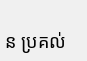ន ប្រគល់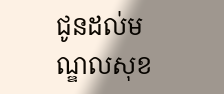ជូនដល់មណ្ឌលសុខ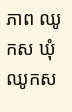ភាព ឈូកស ឃុំឈូកស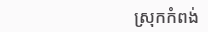ស្រុកកំពង់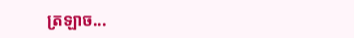ត្រឡាច...